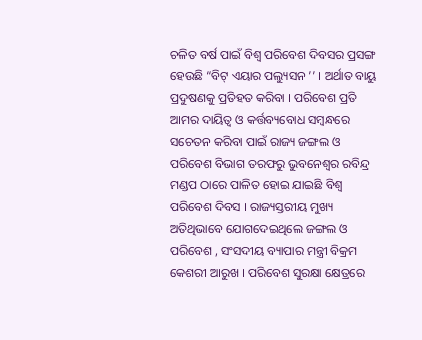ଚଳିତ ବର୍ଷ ପାଇଁ ବିଶ୍ୱ ପରିବେଶ ଦିବସର ପ୍ରସଙ୍ଗ ହେଉଛି “ବିଟ୍ ଏୟାର ପଲ୍ୟୁସନ ’’ । ଅର୍ଥାତ ବାୟୁ ପ୍ରଦୁଷଣକୁ ପ୍ରତିହତ କରିବା । ପରିବେଶ ପ୍ରତି ଆମର ଦାୟିତ୍ୱ ଓ କର୍ତ୍ତବ୍ୟବୋଧ ସମ୍ବନ୍ଧରେ ସଚେତନ କରିବା ପାଇଁ ରାଜ୍ୟ ଜଙ୍ଗଲ ଓ ପରିବେଶ ବିଭାଗ ତରଫରୁ ଭୁବନେଶ୍ୱର ରବିନ୍ଦ୍ର ମଣ୍ଡପ ଠାରେ ପାଳିତ ହୋଇ ଯାଇଛି ବିଶ୍ୱ ପରିବେଶ ଦିବସ । ରାଜ୍ୟସ୍ତରୀୟ ମୁଖ୍ୟ ଅତିଥିଭାବେ ଯୋଗଦେଇଥିଲେ ଜଙ୍ଗଲ ଓ ପରିବେଶ , ସଂସଦୀୟ ବ୍ୟାପାର ମନ୍ତ୍ରୀ ବିକ୍ରମ କେଶରୀ ଆରୁଖ । ପରିବେଶ ସୁରକ୍ଷା କ୍ଷେତ୍ରରେ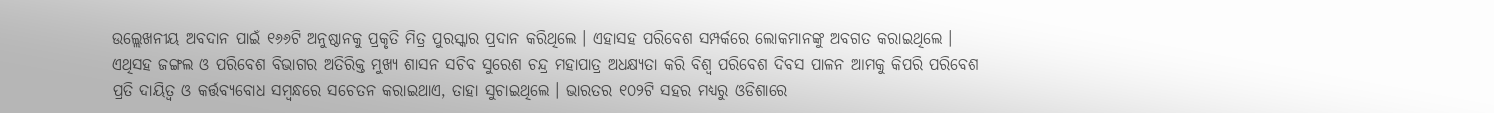ଉଲ୍ଲେଖନୀୟ ଅବଦାନ ପାଇଁ ୧୬୬ଟି ଅନୁଷ୍ଠାନକୁ ପ୍ରକୃତି ମିତ୍ର ପୁରସ୍କାର ପ୍ରଦାନ କରିଥିଲେ । ଏହାସହ ପରିବେଶ ସମ୍ପର୍କରେ ଲୋକମାନଙ୍କୁ ଅବଗତ କରାଇଥିଲେ । ଏଥିସହ ଜଙ୍ଗଲ ଓ ପରିବେଶ ବିଭାଗର ଅତିରିକ୍ତ ମୁଖ୍ୟ ଶାସନ ସଚିବ ସୁରେଶ ଚନ୍ଦ୍ର ମହାପାତ୍ର ଅଧକ୍ଷ୍ୟତା କରି ବିଶ୍ୱ ପରିବେଶ ଦିବସ ପାଳନ ଆମକୁ କିପରି ପରିବେଶ ପ୍ରତି ଦାୟିତ୍ୱ ଓ କର୍ତ୍ତବ୍ୟବୋଧ ସମ୍ବନ୍ଧରେ ସଚେତନ କରାଇଥାଏ, ତାହା ସୁଚାଇଥିଲେ । ଭାରତର ୧୦୨ଟି ସହର ମଧ୍ୟରୁ ଓଡିଶାରେ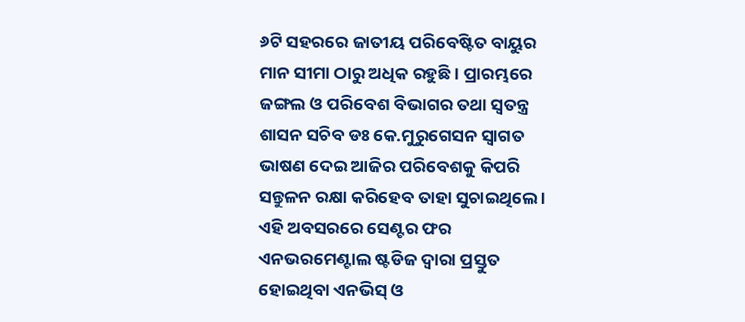୬ଟି ସହରରେ ଜାତୀୟ ପରିବେଷ୍ଟିତ ବାୟୁର ମାନ ସୀମା ଠାରୁ ଅଧିକ ରହୁଛି । ପ୍ରାରମ୍ଭରେ ଜଙ୍ଗଲ ଓ ପରିବେଶ ବିଭାଗର ତଥା ସ୍ୱତନ୍ତ୍ର ଶାସନ ସଚିବ ଡଃ କେ.ମୁରୁଗେସନ ସ୍ୱାଗତ ଭାଷଣ ଦେଇ ଆଜିର ପରିବେଶକୁ କିପରି ସନ୍ତୁଳନ ରକ୍ଷା କରିହେବ ତାହା ସୁଚାଇଥିଲେ । ଏହି ଅବସରରେ ସେଣ୍ଟର ଫର ଏନଭରମେଣ୍ଟାଲ ଷ୍ଟଡିଜ ଦ୍ୱାରା ପ୍ରସ୍ତୁତ ହୋଇଥିବା ଏନଭିସ୍ ଓ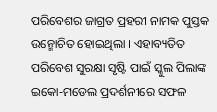ପରିବେଶର ଜାଗ୍ରତ ପ୍ରହରୀ ନାମକ ପୁସ୍ତକ ଉନ୍ମୋଚିତ ହୋଇଥିଲା । ଏହାବ୍ୟତିତ ପରିବେଶ ସୁରକ୍ଷା ସୃଷ୍ଟି ପାଇଁ ସ୍କୁଲ ପିଲାଙ୍କ ଇକୋ-ମଡେଲ ପ୍ରଦର୍ଶନୀରେ ସଫଳ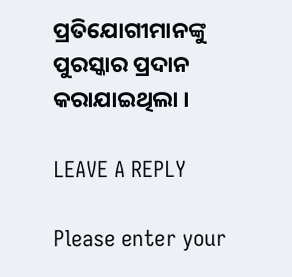ପ୍ରତିଯୋଗୀମାନଙ୍କୁ ପୁରସ୍କାର ପ୍ରଦାନ କରାଯାଇଥିଲା ।

LEAVE A REPLY

Please enter your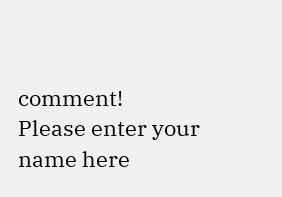comment!
Please enter your name here